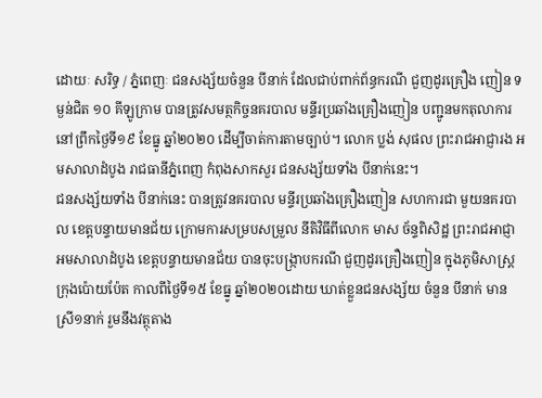ដោយៈ សរិទ្ធ / ភ្នំពេញៈ ជនសង្ស័យចំនួន បីនាក់ ដែលជាប់ពាក់ព័ន្ធករណី ជួញដូរគ្រឿង ញៀន ទម្ងន់ជិត ១០ គីឡូក្រាម បានត្រូវសមត្ថកិច្ចនគរបាល មន្ទីរប្រឆាំងគ្រឿងញៀន បញ្ជូនមកតុលាការ នៅព្រឹកថ្ងៃទី១៩ ខែធ្នូ ឆ្នាំ២០២០ ដើម្បីចាត់ការតាមច្បាប់។ លោក ប្លង់ សុផល ព្រះរាជអាជ្ញារង អមសាលាដំបូង រាជធានីភ្នំពេញ កំពុងសាកសួរ ជនសង្ស័យទាំង បីនាក់នេះ។
ជនសង្ស័យទាំង បីនាក់នេះ បានត្រូវនគរបាល មន្ទីរប្រឆាំងគ្រឿងញៀន សហការជា មួយនគរបាល ខេត្តបន្ទាយមានជ័យ ក្រោមការសម្របសម្រួល នីតិវិធីពីលោក មាស ច័ន្ទពិសិដ្ឋ ព្រះរាជអាជ្ញា អមសាលាដំបូង ខេត្តបន្ទាយមានជ័យ បានចុះបង្ក្រាបករណី ជួញដូរគ្រឿងញៀន ក្នុងភូមិសាស្ត្រក្រុងប៉ោយប៉ែត កាលពីថ្ងៃទី១៥ ខែធ្នូ ឆ្នាំ២០២០ដោយ ឃាត់ខ្លួនជនសង្ស័យ ចំនួន បីនាក់ មានស្រី១នាក់ រួមនឹងវត្ថុតាង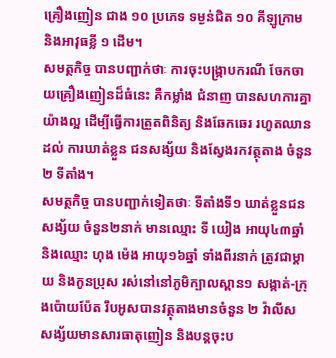គ្រឿងញៀន ជាង ១០ ប្រភេទ ទម្ងន់ជិត ១០ គីឡូក្រាម និងអាវុធខ្លី ១ ដើម។
សមត្ថកិច្ច បានបញ្ជាក់ថាៈ ការចុះបង្ក្រាបករណី ចែកចាយគ្រឿងញៀនដ៏ធំនេះ គឺកម្លាំង ជំនាញ បានសហការគ្នា យ៉ាងល្អ ដើម្បីធ្វើការត្រួតពិនិត្យ និងឆែកឆេរ រហូតឈានដល់ ការឃាត់ខ្លួន ជនសង្ស័យ និងស្វែងរកវត្ថុតាង ចំនួន ២ ទីតាំង។
សមត្ថកិច្ច បានបញ្ជាក់ទៀតថាៈ ទីតាំងទី១ ឃាត់ខ្លួនជនសង្ស័យ ចំនួន២នាក់ មានឈ្មោះ ទី យៀង អាយុ៤៣ឆ្នាំ និងឈ្មោះ ហុង ម៉េង អាយុ១៦ឆ្នាំ ទាំងពីរនាក់ ត្រូវជាម្តាយ និងកូនប្រុស រស់នៅនៅភូមិក្បាលស្ពាន១ សង្កាត់-ក្រុងប៉ោយប៉ែត រឹបអូសបានវត្ថុតាងមានចំនួន ២ វ៉ាលីស សង្ស័យមានសារធាតុញៀន និងបន្តចុះប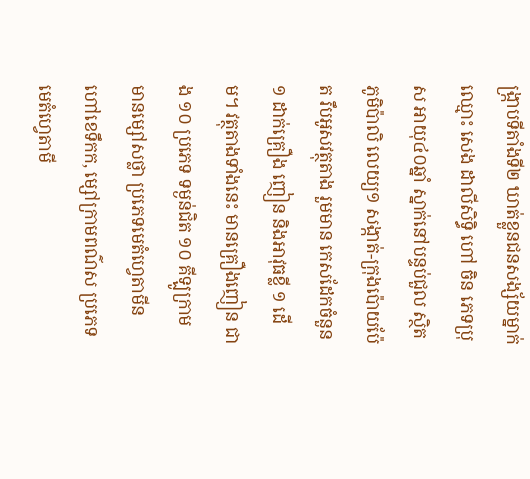ង្ក្រាបទីតាំងទី២ ឃាត់ខ្លួនជនសង្ស័យម្នាក់ ឈ្មោះ សេង ដាលីសិទ្ធិ ហៅ ចិន ភេទប្រុស អាយុ៤០ឆ្នាំ ស្នាក់នៅបន្ទប់ជួល ស្ថិតភូមិប៉ាលិ លេយ្យ១ សង្កាត់-ក្រុងប៉ោយប៉ែត រឹបអូសវត្ថុតាង រួមមាន កេសដែកចំនួន ១ ដាក់គ្រឿង ញៀន និងអាវុធខ្លី ១ ដើម។ វត្ថុតាងទាំងនេះ មានគ្រឿងញៀន ជាង ១០ ប្រភេទ ទម្ងន់ជិត ១០ គីឡូក្រាម មានម្សៅសថ្លា ប្រភេទមេតំហ្វេតាមីន ហៅខេទឹកក, ម្សៅក្រាមពណ៌ស ប្រភេទមេតំហ្វេតាមី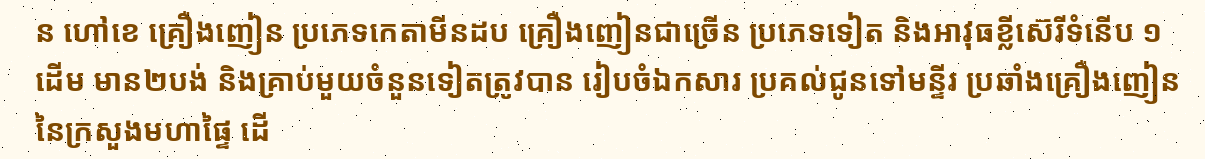ន ហៅខេ គ្រឿងញៀន ប្រភេទកេតាមីនដប គ្រឿងញៀនជាច្រើន ប្រភេទទៀត និងអាវុធខ្លីស៊េរីទំនើប ១ដើម មាន២បង់ និងគ្រាប់មួយចំនួនទៀតត្រូវបាន រៀបចំឯកសារ ប្រគល់ជូនទៅមន្ទីរ ប្រឆាំងគ្រឿងញៀន នៃក្រសួងមហាផ្ទៃ ដើ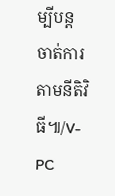ម្បីបន្ត ចាត់ការតាមនីតិវិធី៕/V-PC